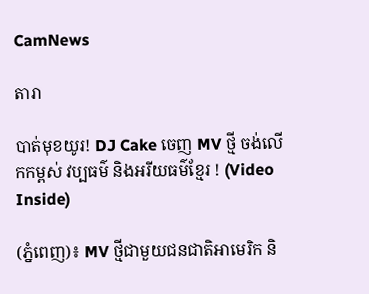CamNews

តារា

បាត់មុខយូរ! DJ Cake ចេញ MV ថ្មី ចង់លើកកម្ពស់ វប្បធម៌ និងអរីយធម៌ខ្មែរ ! (Video Inside)

(ភ្នំពេញ)៖ MV ថ្មីជាមួយជនជាតិអាមេរិក និ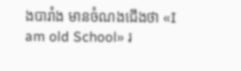ងបារាំង មានចំណងជើងថា «I am old School» រ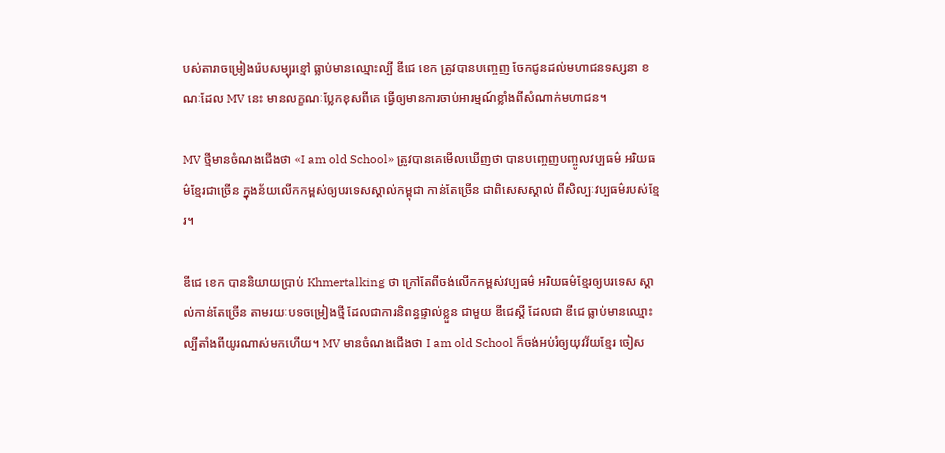បស់តារាចម្រៀងរ៉េបសម្បុរខ្មៅ ធ្លាប់មានឈ្មោះល្បី ឌីជេ ខេក ត្រូវបានបញ្ចេញ ចែកជូនដល់មហាជនទស្សនា ខណៈដែល MV នេះ មានលក្ខណៈប្លែកខុសពីគេ ធ្វើឲ្យមានការចាប់អារម្មណ៍ខ្លាំងពីសំណាក់មហាជន។

MV ថ្មីមានចំណងជើងថា «I am old School» ត្រូវបានគេមើលឃើញថា បានបញ្ចេញបញ្ចូលវប្បធម៌ អរិយធម៌ខ្មែរជាច្រើន ក្នុងន័យលើកកម្ពស់ឲ្យបរទេសស្គាល់កម្ពុជា កាន់តែច្រើន ជាពិសេសស្គាល់ ពីសិល្បៈវប្បធម៌របស់ខ្មែរ។

ឌីជេ ខេក បាននិយាយប្រាប់ Khmertalking ថា ក្រៅតែពីចង់លើកកម្ពស់វប្បធម៌ អរិយធម៌ខ្មែរឲ្យបរទេស ស្គាល់កាន់តែច្រើន តាមរយៈបទចម្រៀងថ្មី ដែលជាការនិពន្ធផ្ទាល់ខ្លួន ជាមួយ ឌីជេស្ដី ដែលជា ឌីជេ ធ្លាប់មានឈ្មោះល្បីតាំងពីយូរណាស់មកហើយ។ MV មានចំណងជើងថា I am old School ក៏ចង់អប់រំឲ្យយុវវ័យខ្មែរ ចៀស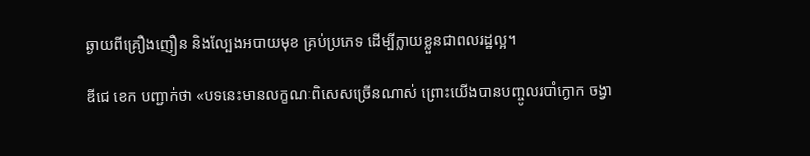ឆ្ងាយពីគ្រឿងញឿន និងល្បែងអបាយមុខ គ្រប់ប្រភេទ ដើម្បីក្លាយខ្លួនជាពលរដ្ឋល្អ។

ឌីជេ ខេក បញ្ជាក់ថា «បទនេះមានលក្ខណៈពិសេសច្រើនណាស់ ព្រោះយើងបានបញ្ចូលរបាំក្ងោក ចង្វា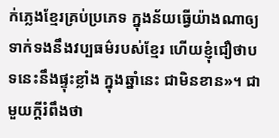ក់ភ្លេងខ្មែរគ្រប់ប្រភេទ ក្នុងន័យធ្វើយ៉ាងណាឲ្យទាក់ទងនឹងវប្បធម៌របស់ខ្មែរ ហើយខ្ញុំជឿថាបទនេះនឹងផ្ទុះខ្លាំង ក្នុងឆ្នាំនេះ ជាមិនខាន»។ ជាមួយក្ដីរំពឹងថា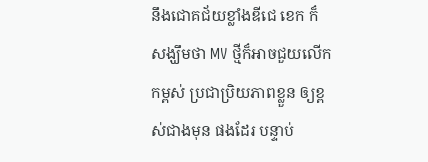នឹងជោគជ័យខ្លាំងឌីជេ ខេក ក៏សង្ឃឹមថា MV ថ្មីក៏អាចជួយលើកកម្ពស់ ប្រជាប្រិយភាពខ្លួន ឲ្យខ្ពស់ជាងមុន ផងដែរ បន្ទាប់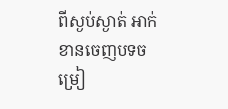ពីស្ងប់ស្ងាត់ អាក់ខានចេញបទចម្រៀ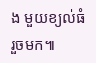ង មួយខ្យល់ធំរួចមក៕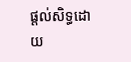ផ្តល់សិទ្ធដោយ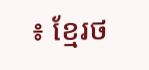៖ ខ្មែរថ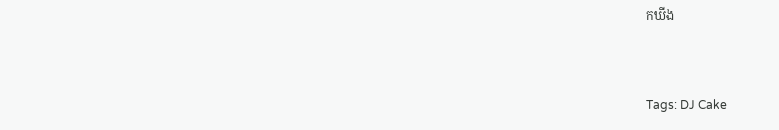កឃីង


Tags: DJ Cake